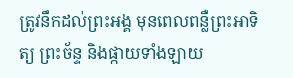ត្រូវនឹកដល់ព្រះអង្គ មុនពេលពន្លឺព្រះអាទិត្យ ព្រះច័ន្ទ និងផ្កាយទាំងឡាយ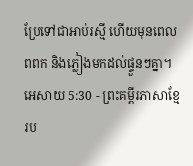ប្រែទៅជាអាប់រស្មី ហើយមុនពេលពពក និងភ្លៀងមកដល់ផ្ទួនៗគ្នា។
អេសាយ 5:30 - ព្រះគម្ពីរភាសាខ្មែរប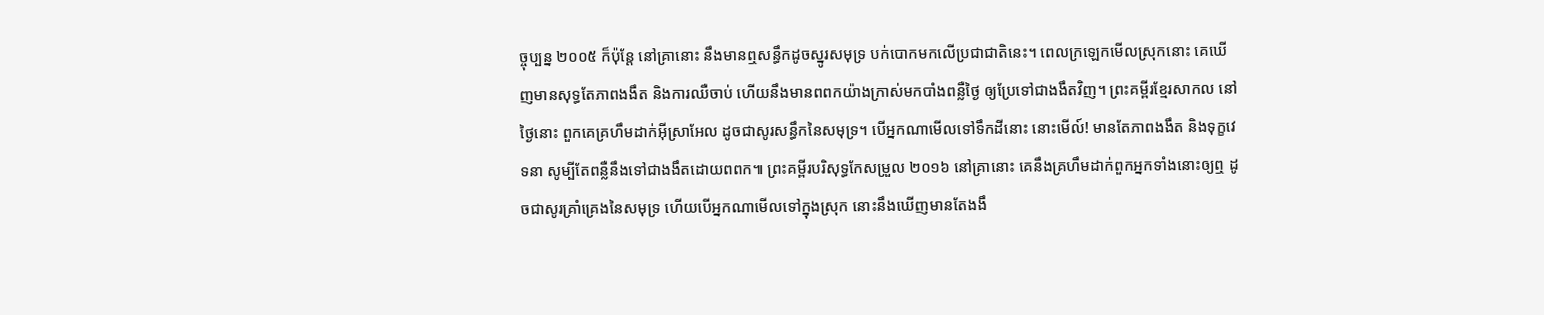ច្ចុប្បន្ន ២០០៥ ក៏ប៉ុន្តែ នៅគ្រានោះ នឹងមានឮសន្ធឹកដូចស្នូរសមុទ្រ បក់បោកមកលើប្រជាជាតិនេះ។ ពេលក្រឡេកមើលស្រុកនោះ គេឃើញមានសុទ្ធតែភាពងងឹត និងការឈឺចាប់ ហើយនឹងមានពពកយ៉ាងក្រាស់មកបាំងពន្លឺថ្ងៃ ឲ្យប្រែទៅជាងងឹតវិញ។ ព្រះគម្ពីរខ្មែរសាកល នៅថ្ងៃនោះ ពួកគេគ្រហឹមដាក់អ៊ីស្រាអែល ដូចជាសូរសន្ធឹកនៃសមុទ្រ។ បើអ្នកណាមើលទៅទឹកដីនោះ នោះមើល៍! មានតែភាពងងឹត និងទុក្ខវេទនា សូម្បីតែពន្លឺនឹងទៅជាងងឹតដោយពពក៕ ព្រះគម្ពីរបរិសុទ្ធកែសម្រួល ២០១៦ នៅគ្រានោះ គេនឹងគ្រហឹមដាក់ពួកអ្នកទាំងនោះឲ្យឮ ដូចជាសូរគ្រាំគ្រេងនៃសមុទ្រ ហើយបើអ្នកណាមើលទៅក្នុងស្រុក នោះនឹងឃើញមានតែងងឹ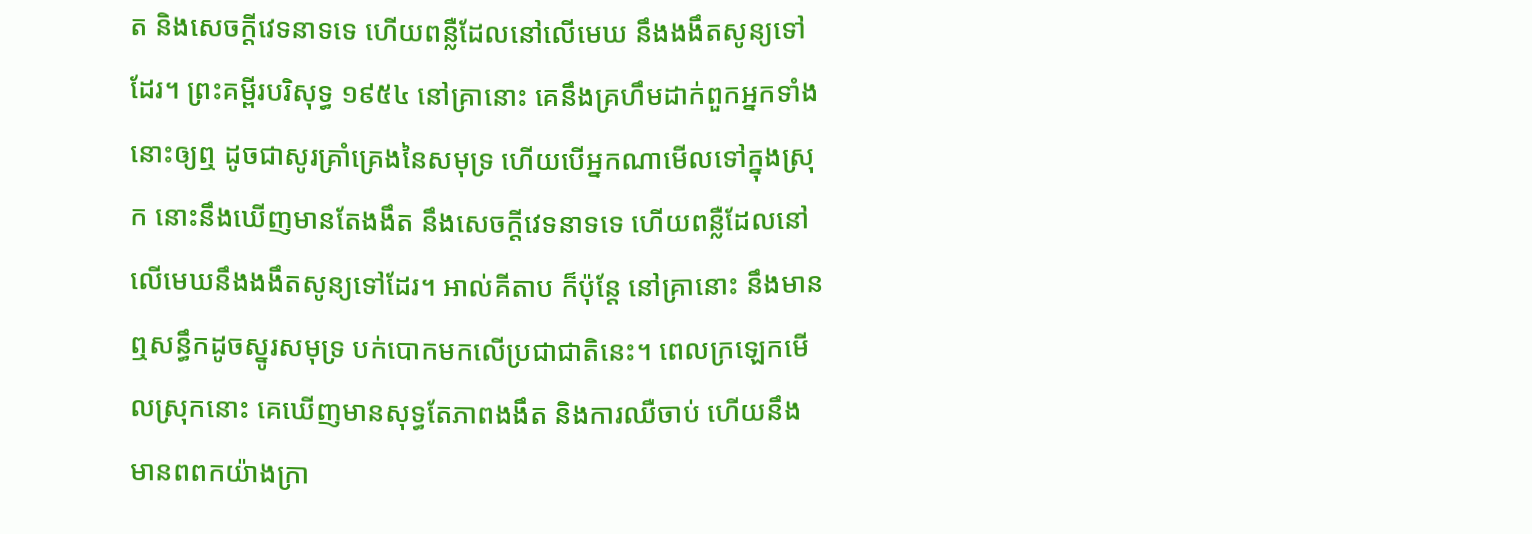ត និងសេចក្ដីវេទនាទទេ ហើយពន្លឺដែលនៅលើមេឃ នឹងងងឹតសូន្យទៅដែរ។ ព្រះគម្ពីរបរិសុទ្ធ ១៩៥៤ នៅគ្រានោះ គេនឹងគ្រហឹមដាក់ពួកអ្នកទាំងនោះឲ្យឮ ដូចជាសូរគ្រាំគ្រេងនៃសមុទ្រ ហើយបើអ្នកណាមើលទៅក្នុងស្រុក នោះនឹងឃើញមានតែងងឹត នឹងសេចក្ដីវេទនាទទេ ហើយពន្លឺដែលនៅលើមេឃនឹងងងឹតសូន្យទៅដែរ។ អាល់គីតាប ក៏ប៉ុន្តែ នៅគ្រានោះ នឹងមានឮសន្ធឹកដូចស្នូរសមុទ្រ បក់បោកមកលើប្រជាជាតិនេះ។ ពេលក្រឡេកមើលស្រុកនោះ គេឃើញមានសុទ្ធតែភាពងងឹត និងការឈឺចាប់ ហើយនឹងមានពពកយ៉ាងក្រា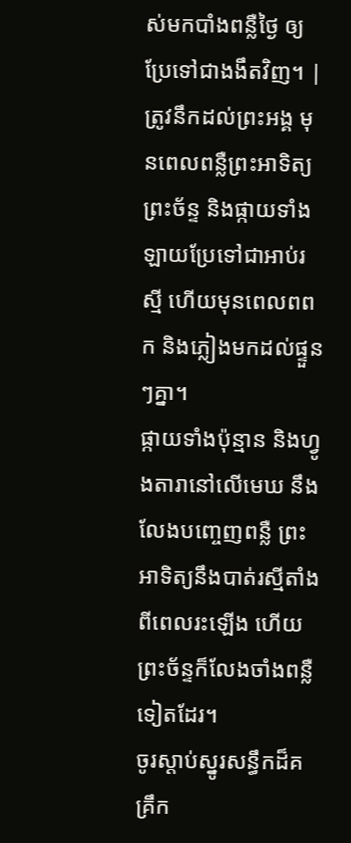ស់មកបាំងពន្លឺថ្ងៃ ឲ្យប្រែទៅជាងងឹតវិញ។ |
ត្រូវនឹកដល់ព្រះអង្គ មុនពេលពន្លឺព្រះអាទិត្យ ព្រះច័ន្ទ និងផ្កាយទាំងឡាយប្រែទៅជាអាប់រស្មី ហើយមុនពេលពពក និងភ្លៀងមកដល់ផ្ទួនៗគ្នា។
ផ្កាយទាំងប៉ុន្មាន និងហ្វូងតារានៅលើមេឃ នឹងលែងបញ្ចេញពន្លឺ ព្រះអាទិត្យនឹងបាត់រស្មីតាំងពីពេលរះឡើង ហើយព្រះច័ន្ទក៏លែងចាំងពន្លឺទៀតដែរ។
ចូរស្ដាប់ស្នូរសន្ធឹកដ៏គគ្រឹក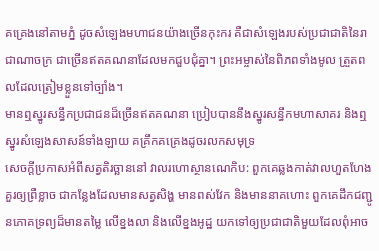គគ្រេងនៅតាមភ្នំ ដូចសំឡេងមហាជនយ៉ាងច្រើនកុះករ គឺជាសំឡេងរបស់ប្រជាជាតិនៃរាជាណាចក្រ ជាច្រើនឥតគណនាដែលមកជួបជុំគ្នា។ ព្រះអម្ចាស់នៃពិភពទាំងមូល ត្រួតពលដែលត្រៀមខ្លួនទៅច្បាំង។
មានឮស្នូរសន្ធឹកប្រជាជនដ៏ច្រើនឥតគណនា ប្រៀបបាននឹងស្នូរសន្ធឹកមហាសាគរ និងឮស្នូរសំឡេងសាសន៍ទាំងឡាយ គគ្រឹកគគ្រេងដូចរលកសមុទ្រ
សេចក្ដីប្រកាសអំពីសត្វតិរច្ឆាននៅ វាលរហោស្ថានណេកិប: ពួកគេឆ្លងកាត់វាលហួតហែងគួរឲ្យព្រឺខ្លាច ជាកន្លែងដែលមានសត្វសិង្ហ មានពស់វែក និងមាននាគហោះ ពួកគេដឹកជញ្ជូនភោគទ្រព្យដ៏មានតម្លៃ លើខ្នងលា និងលើខ្នងអូដ្ឋ យកទៅឲ្យប្រជាជាតិមួយដែលពុំអាច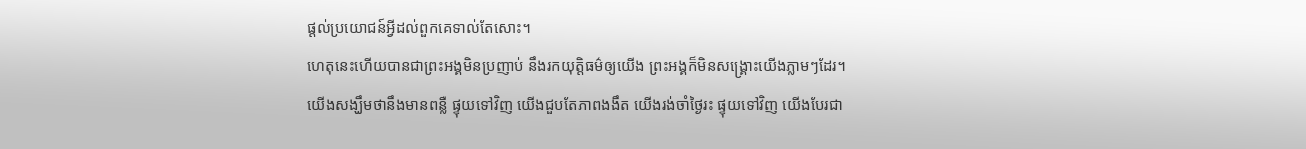ផ្ដល់ប្រយោជន៍អ្វីដល់ពួកគេទាល់តែសោះ។
ហេតុនេះហើយបានជាព្រះអង្គមិនប្រញាប់ នឹងរកយុត្តិធម៌ឲ្យយើង ព្រះអង្គក៏មិនសង្គ្រោះយើងភ្លាមៗដែរ។ យើងសង្ឃឹមថានឹងមានពន្លឺ ផ្ទុយទៅវិញ យើងជួបតែភាពងងឹត យើងរង់ចាំថ្ងៃរះ ផ្ទុយទៅវិញ យើងបែរជា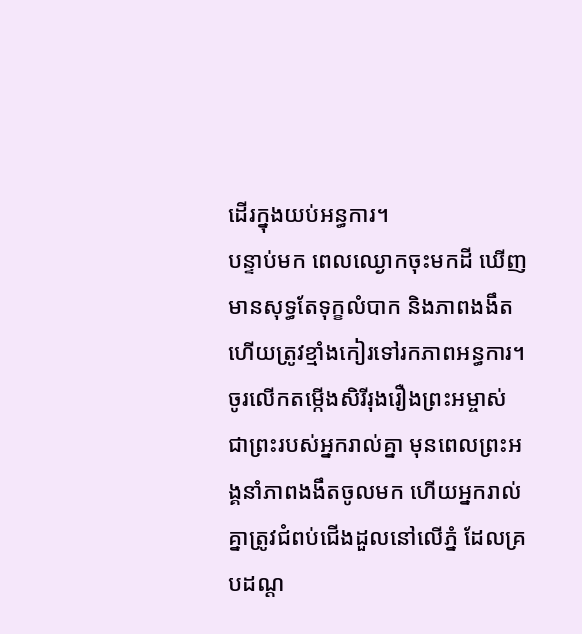ដើរក្នុងយប់អន្ធការ។
បន្ទាប់មក ពេលឈ្ងោកចុះមកដី ឃើញមានសុទ្ធតែទុក្ខលំបាក និងភាពងងឹត ហើយត្រូវខ្មាំងកៀរទៅរកភាពអន្ធការ។
ចូរលើកតម្កើងសិរីរុងរឿងព្រះអម្ចាស់ ជាព្រះរបស់អ្នករាល់គ្នា មុនពេលព្រះអង្គនាំភាពងងឹតចូលមក ហើយអ្នករាល់គ្នាត្រូវជំពប់ជើងដួលនៅលើភ្នំ ដែលគ្របដណ្ដ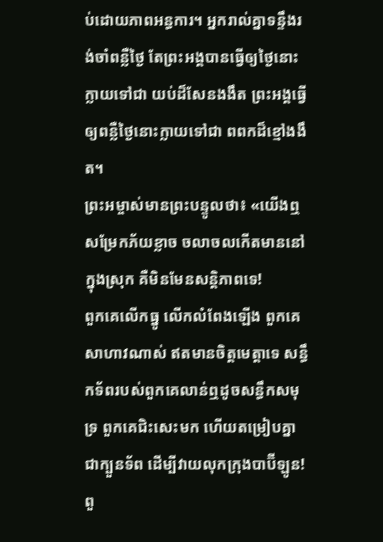ប់ដោយភាពអន្ធការ។ អ្នករាល់គ្នាទន្ទឹងរង់ចាំពន្លឺថ្ងៃ តែព្រះអង្គបានធ្វើឲ្យថ្ងៃនោះក្លាយទៅជា យប់ដ៏សែនងងឹត ព្រះអង្គធ្វើឲ្យពន្លឺថ្ងៃនោះក្លាយទៅជា ពពកដ៏ខ្មៅងងឹត។
ព្រះអម្ចាស់មានព្រះបន្ទូលថា៖ «យើងឮសម្រែកភ័យខ្លាច ចលាចលកើតមាននៅក្នុងស្រុក គឺមិនមែនសន្តិភាពទេ!
ពួកគេលើកធ្នូ លើកលំពែងឡើង ពួកគេសាហាវណាស់ ឥតមានចិត្តមេត្តាទេ សន្ធឹកទ័ពរបស់ពួកគេលាន់ឮដូចសន្ធឹកសមុទ្រ ពួកគេជិះសេះមក ហើយតម្រៀបគ្នាជាក្បួនទ័ព ដើម្បីវាយលុកក្រុងបាប៊ីឡូន!
ពួ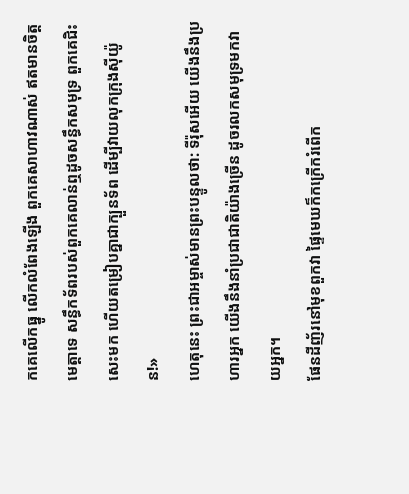កគេលើកធ្នូ លើកលំពែងឡើង ពួកគេសាហាវណាស់ ឥតមានចិត្តមេត្តាទេ សន្ធឹកទ័ពរបស់ពួកគេលាន់ឮដូចសន្ធឹកសមុទ្រ ពួកគេជិះសេះមក ហើយតម្រៀបគ្នាជាក្បួនទ័ព ដើម្បីវាយលុកក្រុងស៊ីយ៉ូន!»
ហេតុនេះ ព្រះជាអម្ចាស់មានព្រះបន្ទូលថា: ទីរ៉ុសអើយ យើងនឹងប្រហារអ្នក យើងនឹងនាំប្រជាជាតិយ៉ាងច្រើន ដូចរលកសមុទ្រមកវាយអ្នក។
ផែនដីញ័រនៅមុខពួកវា ផ្ទៃមេឃក៏កក្រើករំពើក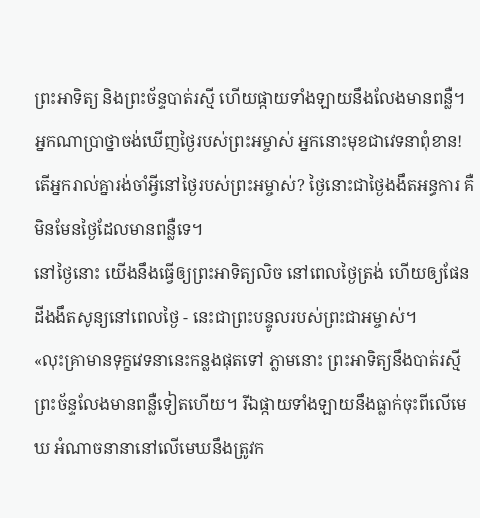ព្រះអាទិត្យ និងព្រះច័ន្ទបាត់រស្មី ហើយផ្កាយទាំងឡាយនឹងលែងមានពន្លឺ។
អ្នកណាប្រាថ្នាចង់ឃើញថ្ងៃរបស់ព្រះអម្ចាស់ អ្នកនោះមុខជាវេទនាពុំខាន! តើអ្នករាល់គ្នារង់ចាំអ្វីនៅថ្ងៃរបស់ព្រះអម្ចាស់? ថ្ងៃនោះជាថ្ងៃងងឹតអន្ធការ គឺមិនមែនថ្ងៃដែលមានពន្លឺទេ។
នៅថ្ងៃនោះ យើងនឹងធ្វើឲ្យព្រះអាទិត្យលិច នៅពេលថ្ងៃត្រង់ ហើយឲ្យផែនដីងងឹតសូន្យនៅពេលថ្ងៃ - នេះជាព្រះបន្ទូលរបស់ព្រះជាអម្ចាស់។
«លុះគ្រាមានទុក្ខវេទនានេះកន្លងផុតទៅ ភ្លាមនោះ ព្រះអាទិត្យនឹងបាត់រស្មី ព្រះច័ន្ទលែងមានពន្លឺទៀតហើយ។ រីឯផ្កាយទាំងឡាយនឹងធ្លាក់ចុះពីលើមេឃ អំណាចនានានៅលើមេឃនឹងត្រូវក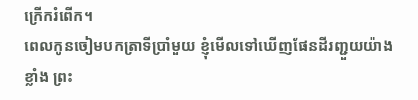ក្រើករំពើក។
ពេលកូនចៀមបកត្រាទីប្រាំមួយ ខ្ញុំមើលទៅឃើញផែនដីរញ្ជួយយ៉ាងខ្លាំង ព្រះ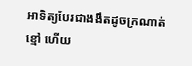អាទិត្យបែរជាងងឹតដូចក្រណាត់ខ្មៅ ហើយ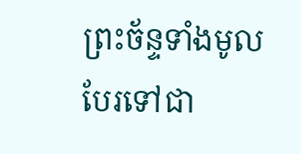ព្រះច័ន្ទទាំងមូលបែរទៅជា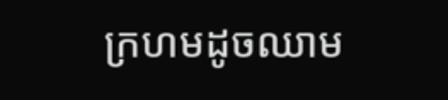ក្រហមដូចឈាម